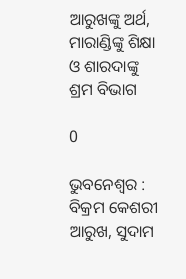ଆରୁଖଙ୍କୁ ଅର୍ଥ, ମାରାଣ୍ଡିଙ୍କୁ ଶିକ୍ଷା ଓ ଶାରଦାଙ୍କୁ ଶ୍ରମ ବିଭାଗ

0

ଭୁବନେଶ୍ବର : ବିକ୍ରମ କେଶରୀ ଆରୁଖ, ସୁଦାମ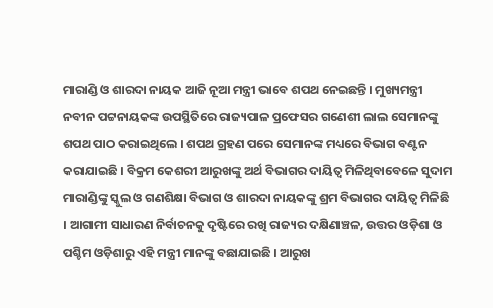ମାରାଣ୍ଡି ଓ ଶାରଦା ନାୟକ ଆଜି ନୂଆ ମନ୍ତ୍ରୀ ଭାବେ ଶପଥ ନେଇଛନ୍ତି । ମୁଖ୍ୟମନ୍ତ୍ରୀ ନବୀନ ପଟ୍ଟନାୟକଙ୍କ ଉପସ୍ଥିତିରେ ରାଜ୍ୟପାଳ ପ୍ରଫେସର ଗଣେଶୀ ଲାଲ ସେମାନଙ୍କୁ ଶପଥ ପାଠ କରାଇଥିଲେ । ଶପଥ ଗ୍ରହଣ ପରେ ସେମାନଙ୍କ ମଧ୍ୟରେ ବିଭାଗ ବଣ୍ଟନ କରାଯାଇଛି । ବିକ୍ରମ କେଶରୀ ଆରୁଖଙ୍କୁ ଅର୍ଥ ବିଭାଗର ଦାୟିତ୍ୱ ମିଳିଥିବାବେଳେ ସୁଦାମ ମାରାଣ୍ଡିଙ୍କୁ ସ୍କୁଲ ଓ ଗଣଶିକ୍ଷା ବିଭାଗ ଓ ଶାରଦା ନାୟକଙ୍କୁ ଶ୍ରମ ବିଭାଗର ଦାୟିତ୍ୱ ମିଳିଛି । ଆଗାମୀ ସାଧାରଣ ନିର୍ବାଚନକୁ ଦୃଷ୍ଟିରେ ରଖି ରାଜ୍ୟର ଦକ୍ଷିଣାଞ୍ଚଳ, ଉତ୍ତର ଓଡ଼ିଶା ଓ ପଶ୍ଚିମ ଓଡ଼ିଶାରୁ ଏହି ମନ୍ତ୍ରୀ ମାନଙ୍କୁ ବଛାଯାଇଛି । ଆରୁଖ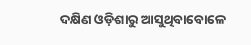ଦକ୍ଷିଣ ଓଡ଼ିଶାରୁ ଆସୁଥିବାବୋଳେ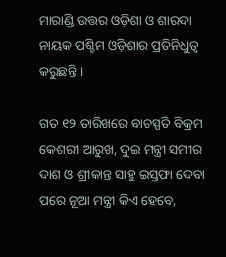ମାରାଣ୍ଡି ଉତ୍ତର ଓଡ଼ିଶା ଓ ଶାରଦା ନାୟକ ପଶ୍ଚିମ ଓଡ଼ିଶାର ପ୍ରତିନିଧୁତ୍ବ କରୁଛନ୍ତି ।

ଗତ ୧୨ ତାରିଖରେ ବାଚସ୍ପତି ବିକ୍ରମ କେଶରୀ ଆରୁଖ, ଦୁଇ ମନ୍ତ୍ରୀ ସମୀର ଦାଶ ଓ ଶ୍ରୀକାନ୍ତ ସାହୁ ଇସ୍ତଫା ଦେବା ପରେ ନୂଆ ମନ୍ତ୍ରୀ କିଏ ହେବେ,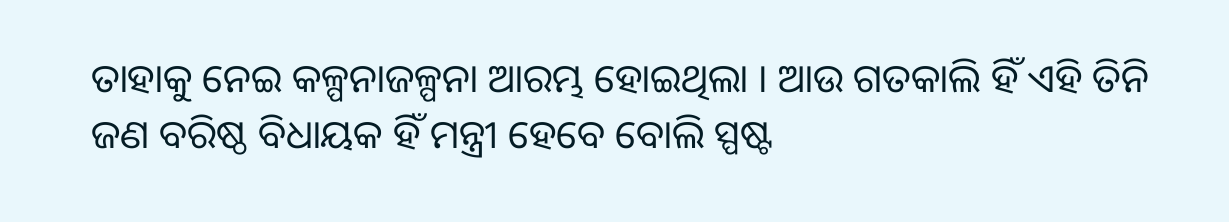ତାହାକୁ ନେଇ କଳ୍ପନାଜଳ୍ପନା ଆରମ୍ଭ ହୋଇଥିଲା । ଆଉ ଗତକାଲି ହିଁ ଏହି ତିନି ଜଣ ବରିଷ୍ଠ ବିଧାୟକ ହିଁ ମନ୍ତ୍ରୀ ହେବେ ବୋଲି ସ୍ପଷ୍ଟ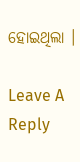ହୋଇଥିଲା ।

Leave A Reply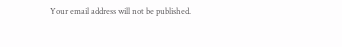Your email address will not be published.